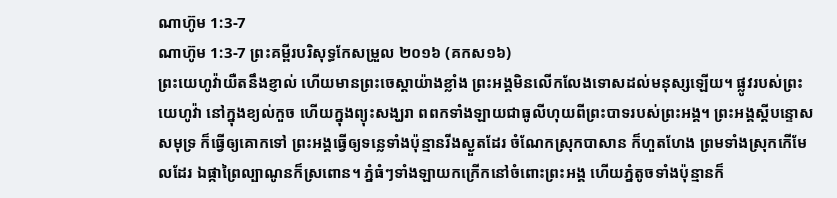ណាហ៊ូម 1:3-7
ណាហ៊ូម 1:3-7 ព្រះគម្ពីរបរិសុទ្ធកែសម្រួល ២០១៦ (គកស១៦)
ព្រះយេហូវ៉ាយឺតនឹងខ្ញាល់ ហើយមានព្រះចេស្តាយ៉ាងខ្លាំង ព្រះអង្គមិនលើកលែងទោសដល់មនុស្សឡើយ។ ផ្លូវរបស់ព្រះយេហូវ៉ា នៅក្នុងខ្យល់កួច ហើយក្នុងព្យុះសង្ឃរា ពពកទាំងឡាយជាធូលីហុយពីព្រះបាទរបស់ព្រះអង្គ។ ព្រះអង្គស្ដីបន្ទោសសមុទ្រ ក៏ធ្វើឲ្យគោកទៅ ព្រះអង្គធ្វើឲ្យទន្លេទាំងប៉ុន្មានរីងស្ងួតដែរ ចំណែកស្រុកបាសាន ក៏ហួតហែង ព្រមទាំងស្រុកកើមែលដែរ ឯផ្កាព្រៃល្បាណូនក៏ស្រពោន។ ភ្នំធំៗទាំងឡាយកក្រើកនៅចំពោះព្រះអង្គ ហើយភ្នំតូចទាំងប៉ុន្មានក៏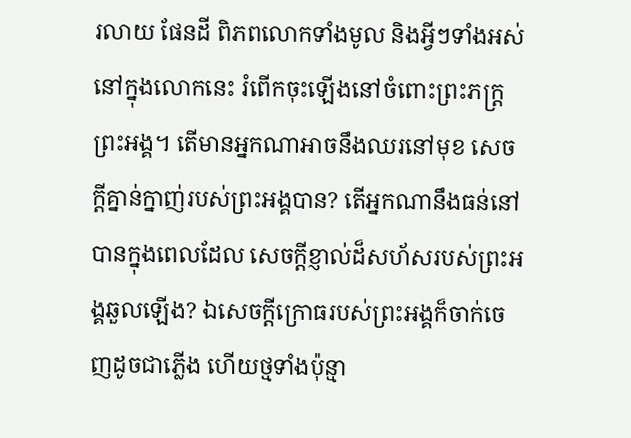រលាយ ផែនដី ពិភពលោកទាំងមូល និងអ្វីៗទាំងអស់នៅក្នុងលោកនេះ រំពើកចុះឡើងនៅចំពោះព្រះភក្ត្រព្រះអង្គ។ តើមានអ្នកណាអាចនឹងឈរនៅមុខ សេចក្ដីគ្នាន់ក្នាញ់របស់ព្រះអង្គបាន? តើអ្នកណានឹងធន់នៅបានក្នុងពេលដែល សេចក្ដីខ្ញាល់ដ៏សហ័សរបស់ព្រះអង្គឆួលឡើង? ឯសេចក្ដីក្រោធរបស់ព្រះអង្គក៏ចាក់ចេញដូចជាភ្លើង ហើយថ្មទាំងប៉ុន្មា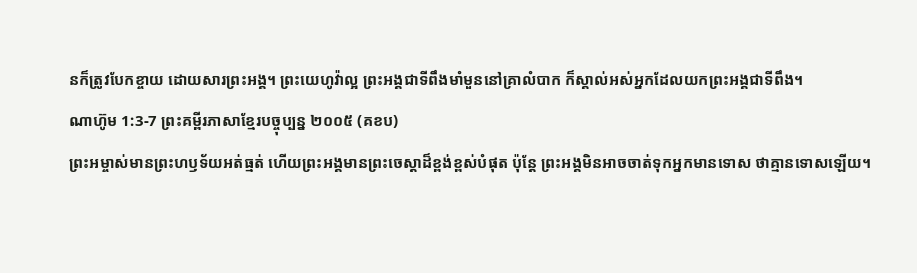នក៏ត្រូវបែកខ្ចាយ ដោយសារព្រះអង្គ។ ព្រះយេហូវ៉ាល្អ ព្រះអង្គជាទីពឹងមាំមួននៅគ្រាលំបាក ក៏ស្គាល់អស់អ្នកដែលយកព្រះអង្គជាទីពឹង។
ណាហ៊ូម 1:3-7 ព្រះគម្ពីរភាសាខ្មែរបច្ចុប្បន្ន ២០០៥ (គខប)
ព្រះអម្ចាស់មានព្រះហឫទ័យអត់ធ្មត់ ហើយព្រះអង្គមានព្រះចេស្ដាដ៏ខ្ពង់ខ្ពស់បំផុត ប៉ុន្តែ ព្រះអង្គមិនអាចចាត់ទុកអ្នកមានទោស ថាគ្មានទោសឡើយ។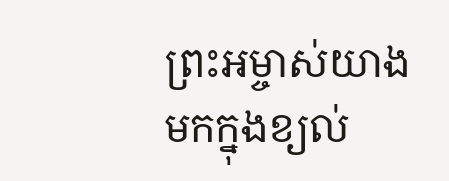ព្រះអម្ចាស់យាងមកក្នុងខ្យល់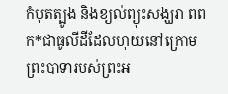កំបុតត្បូង និងខ្យល់ព្យុះសង្ឃរា ពពក*ជាធូលីដីដែលហុយនៅក្រោម ព្រះបាទារបស់ព្រះអ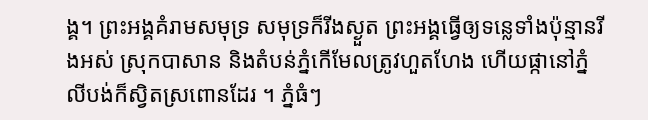ង្គ។ ព្រះអង្គគំរាមសមុទ្រ សមុទ្រក៏រីងស្ងួត ព្រះអង្គធ្វើឲ្យទន្លេទាំងប៉ុន្មានរីងអស់ ស្រុកបាសាន និងតំបន់ភ្នំកើមែលត្រូវហួតហែង ហើយផ្កានៅភ្នំលីបង់ក៏ស្វិតស្រពោនដែរ ។ ភ្នំធំៗ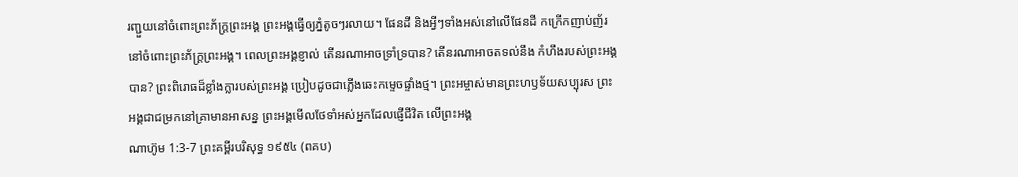រញ្ជួយនៅចំពោះព្រះភ័ក្ត្រព្រះអង្គ ព្រះអង្គធ្វើឲ្យភ្នំតូចៗរលាយ។ ផែនដី និងអ្វីៗទាំងអស់នៅលើផែនដី កក្រើកញាប់ញ័រនៅចំពោះព្រះភ័ក្ត្រព្រះអង្គ។ ពេលព្រះអង្គខ្ញាល់ តើនរណាអាចទ្រាំទ្របាន? តើនរណាអាចតទល់នឹង កំហឹងរបស់ព្រះអង្គបាន? ព្រះពិរោធដ៏ខ្លាំងក្លារបស់ព្រះអង្គ ប្រៀបដូចជាភ្លើងឆេះកម្ទេចផ្ទាំងថ្ម។ ព្រះអម្ចាស់មានព្រះហឫទ័យសប្បុរស ព្រះអង្គជាជម្រកនៅគ្រាមានអាសន្ន ព្រះអង្គមើលថែទាំអស់អ្នកដែលផ្ញើជីវិត លើព្រះអង្គ
ណាហ៊ូម 1:3-7 ព្រះគម្ពីរបរិសុទ្ធ ១៩៥៤ (ពគប)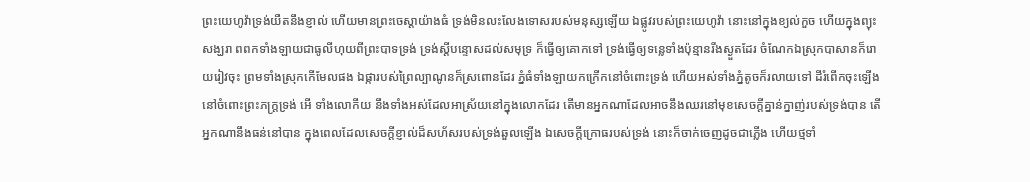ព្រះយេហូវ៉ាទ្រង់យឺតនឹងខ្ញាល់ ហើយមានព្រះចេស្តាយ៉ាងធំ ទ្រង់មិនលះលែងទោសរបស់មនុស្សឡើយ ឯផ្លូវរបស់ព្រះយេហូវ៉ា នោះនៅក្នុងខ្យល់កួច ហើយក្នុងព្យុះសង្ឃរា ពពកទាំងឡាយជាធូលីហុយពីព្រះបាទទ្រង់ ទ្រង់ស្តីបន្ទោសដល់សមុទ្រ ក៏ធ្វើឲ្យគោកទៅ ទ្រង់ធ្វើឲ្យទន្លេទាំងប៉ុន្មានរីងស្ងួតដែរ ចំណែកឯស្រុកបាសានក៏រោយរៀវចុះ ព្រមទាំងស្រុកកើមែលផង ឯផ្ការបស់ព្រៃល្បាណូនក៏ស្រពោនដែរ ភ្នំធំទាំងឡាយកក្រើកនៅចំពោះទ្រង់ ហើយអស់ទាំងភ្នំតូចក៏រលាយទៅ ដីរំពើកចុះឡើងនៅចំពោះព្រះភក្ត្រទ្រង់ អើ ទាំងលោកីយ នឹងទាំងអស់ដែលអាស្រ័យនៅក្នុងលោកដែរ តើមានអ្នកណាដែលអាចនឹងឈរនៅមុខសេចក្ដីគ្នាន់ក្នាញ់របស់ទ្រង់បាន តើអ្នកណានឹងធន់នៅបាន ក្នុងពេលដែលសេចក្ដីខ្ញាល់ដ៏សហ័សរបស់ទ្រង់ឆួលឡើង ឯសេចក្ដីក្រោធរបស់ទ្រង់ នោះក៏ចាក់ចេញដូចជាភ្លើង ហើយថ្មទាំ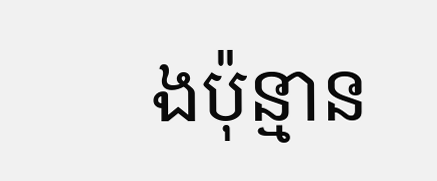ងប៉ុន្មាន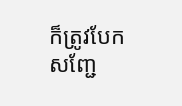ក៏ត្រូវបែកសញ្ជែ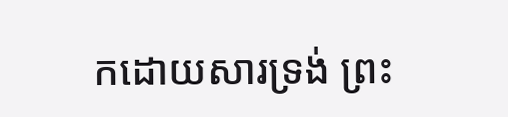កដោយសារទ្រង់ ព្រះ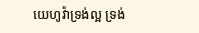យេហូវ៉ាទ្រង់ល្អ ទ្រង់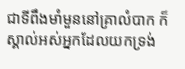ជាទីពឹងមាំមួននៅគ្រាលំបាក ក៏ស្គាល់អស់អ្នកដែលយកទ្រង់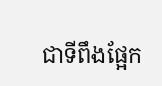ជាទីពឹងផ្អែក